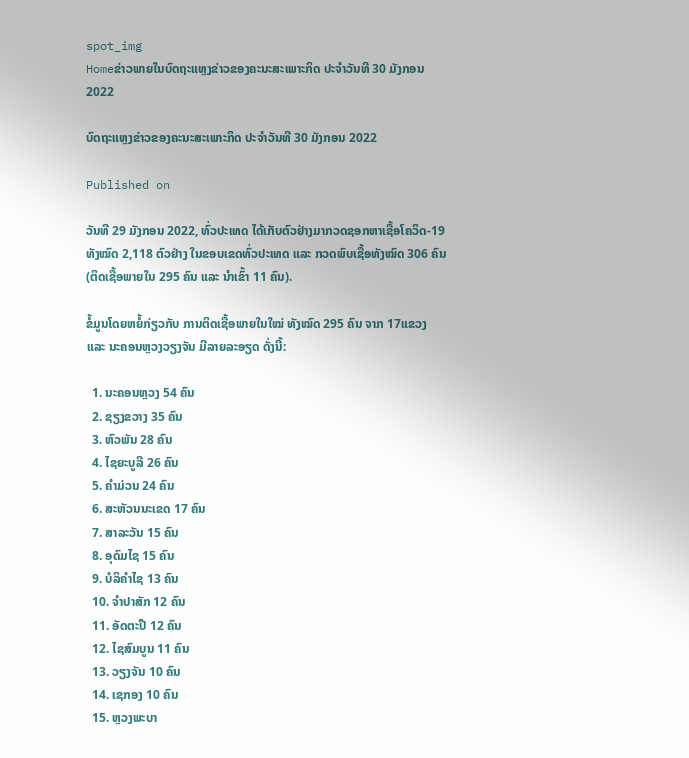spot_img
Homeຂ່າວພາຍໃນບົດຖະແຫຼງຂ່າວຂອງຄະນະສະເພາະກິດ ປະຈໍາວັນທີ 30 ມັງກອນ 2022

ບົດຖະແຫຼງຂ່າວຂອງຄະນະສະເພາະກິດ ປະຈໍາວັນທີ 30 ມັງກອນ 2022

Published on

ວັນທີ 29 ມັງກອນ 2022, ທົ່ວປະເທດ ໄດ້ເກັບຕົວຢ່າງມາກວດຊອກຫາເຊື້ອໂຄວິດ-19 ທັງໝົດ 2,118 ຕົວຢ່າງ ໃນຂອບເຂດທົ່ວປະເທດ ແລະ ກວດພົບເຊື້ອທັງໝົດ 306 ຄົນ (ຕິດເຊື້ອພາຍໃນ 295 ຄົນ ແລະ ນໍາເຂົ້າ 11 ຄົນ).

ຂໍ້ມູນໂດຍຫຍໍ້ກ່ຽວກັບ ການຕິດເຊື້ອພາຍໃນໃໝ່ ທັງໝົດ 295 ຄົນ ຈາກ 17ແຂວງ ແລະ ນະຄອນຫຼວງວຽງຈັນ ມີລາຍລະອຽດ ດັ່ງນີ້:

  1. ນະຄອນຫຼວງ 54 ຄົນ
  2. ຊຽງຂວາງ 35 ຄົນ
  3. ຫົວພັນ 28 ຄົນ
  4. ໄຊຍະບູລີ 26 ຄົນ
  5. ຄໍາມ່ວນ 24 ຄົນ
  6. ສະຫັວນນະເຂດ 17 ຄົນ
  7. ສາລະວັນ 15 ຄົນ
  8. ອຸດົມໄຊ 15 ຄົນ
  9. ບໍລິຄໍາໄຊ 13 ຄົນ
  10. ຈໍາປາສັກ 12 ຄົນ
  11. ອັດຕະປື 12 ຄົນ
  12. ໄຊສົມບູນ 11 ຄົນ
  13. ວຽງຈັນ 10 ຄົນ
  14. ເຊກອງ 10 ຄົນ
  15. ຫຼວງພະບາ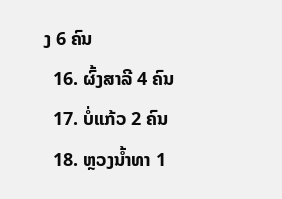ງ 6 ຄົນ
  16. ຜົ້ງສາລີ 4 ຄົນ
  17. ບໍ່ແກ້ວ 2 ຄົນ
  18. ຫຼວງນໍ້າທາ 1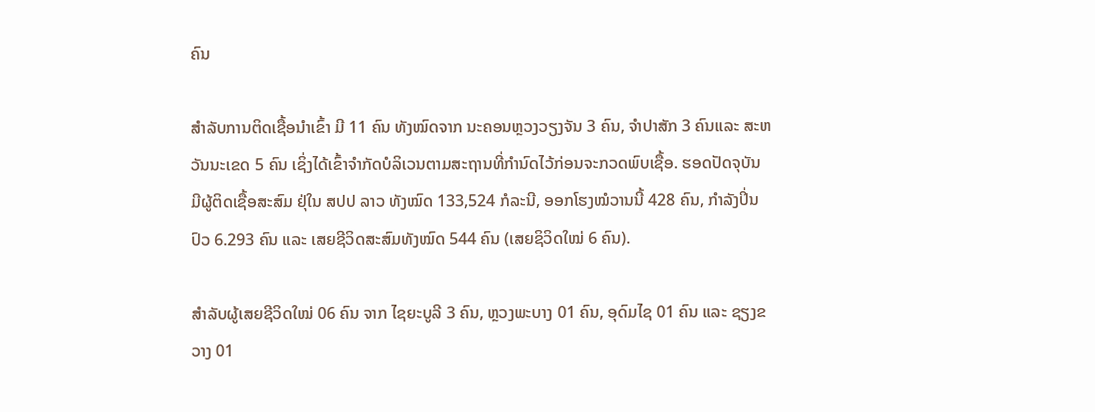ຄົນ

ສໍາລັບການຕິດເຊື້ອນໍາເຂົ້າ ມີ 11 ຄົນ ທັງໝົດຈາກ ນະຄອນຫຼວງວຽງຈັນ 3 ຄົນ, ຈໍາປາສັກ 3 ຄົນແລະ ສະຫວັນນະເຂດ 5 ຄົນ ເຊິ່ງໄດ້ເຂົ້າຈຳກັດບໍລິເວນຕາມສະຖານທີ່ກຳນົດໄວ້ກ່ອນຈະກວດພົບເຊື້ອ. ຮອດປັດຈຸບັນ ມີຜູ້ຕິດເຊື້ອສະສົມ ຢຸ່ໃນ ສປປ ລາວ ທັງໝົດ 133,524 ກໍລະນີ, ອອກໂຮງໝໍວານນີ້ 428 ຄົນ, ກຳລັງປິ່ນປົວ 6.293 ຄົນ ແລະ ເສຍຊີວິດສະສົມທັງໝົດ 544 ຄົນ (ເສຍຊິວິດໃໝ່ 6 ຄົນ).

ສຳລັບຜູ້ເສຍຊີວິດໃໝ່ 06 ຄົນ ຈາກ ໄຊຍະບູລີ 3 ຄົນ, ຫຼວງພະບາງ 01 ຄົນ, ອຸດົມໄຊ 01 ຄົນ ແລະ ຊຽງຂວາງ 01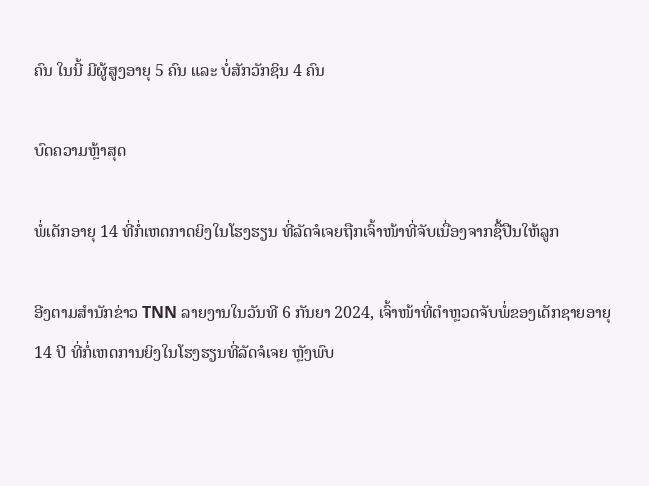ຄົນ ໃນນີ້ ມີຜູ້ສູງອາຍຸ 5 ຄົນ ແລະ ບໍ່ສັກວັກຊິນ 4 ຄົນ

ບົດຄວາມຫຼ້າສຸດ

ພໍ່ເດັກອາຍຸ 14 ທີ່ກໍ່ເຫດກາດຍິງໃນໂຮງຮຽນ ທີ່ລັດຈໍເຈຍຖືກເຈົ້າໜ້າທີ່ຈັບເນື່ອງຈາກຊື້ປືນໃຫ້ລູກ

ອີງຕາມສຳນັກຂ່າວ TNN ລາຍງານໃນວັນທີ 6 ກັນຍາ 2024, ເຈົ້າໜ້າທີ່ຕຳຫຼວດຈັບພໍ່ຂອງເດັກຊາຍອາຍຸ 14 ປີ ທີ່ກໍ່ເຫດການຍິງໃນໂຮງຮຽນທີ່ລັດຈໍເຈຍ ຫຼັງພົບ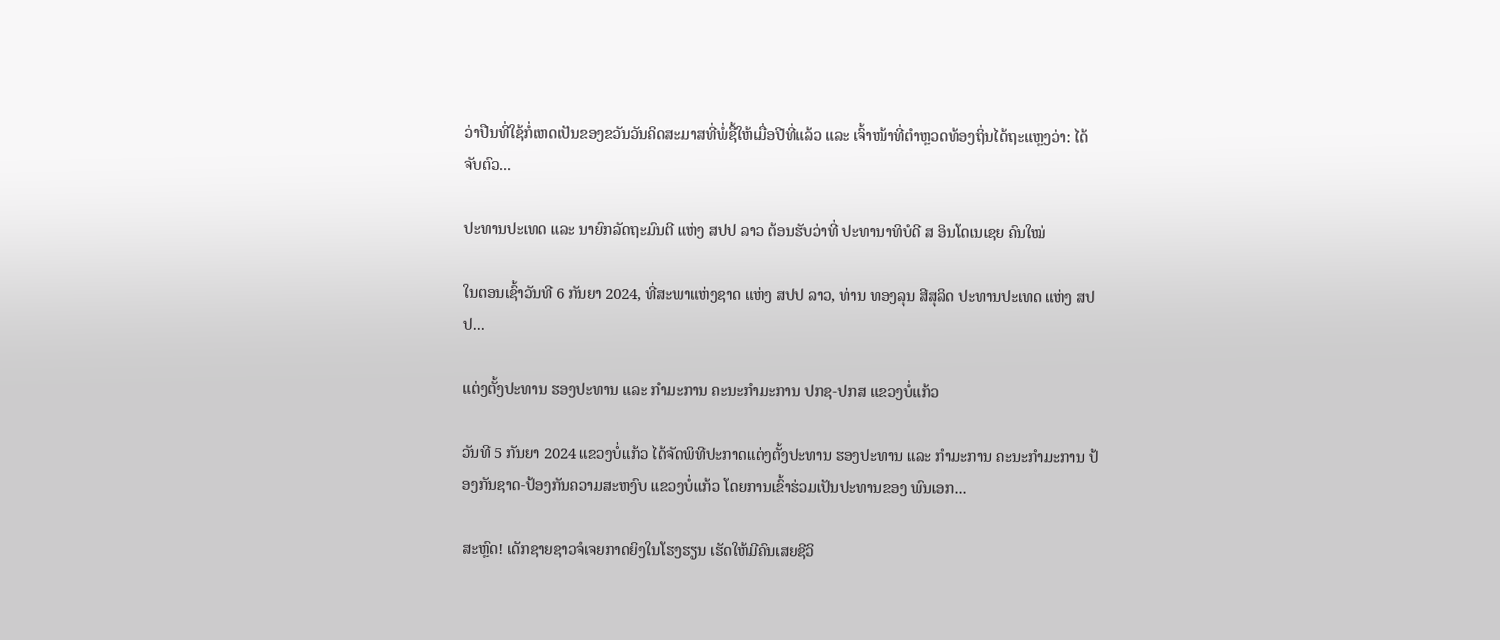ວ່າປືນທີ່ໃຊ້ກໍ່ເຫດເປັນຂອງຂວັນວັນຄິດສະມາສທີ່ພໍ່ຊື້ໃຫ້ເມື່ອປີທີ່ແລ້ວ ແລະ ເຈົ້າໜ້າທີ່ຕຳຫຼວດທ້ອງຖິ່ນໄດ້ຖະແຫຼງວ່າ: ໄດ້ຈັບຕົວ...

ປະທານປະເທດ ແລະ ນາຍົກລັດຖະມົນຕີ ແຫ່ງ ສປປ ລາວ ຕ້ອນຮັບວ່າທີ່ ປະທານາທິບໍດີ ສ ອິນໂດເນເຊຍ ຄົນໃໝ່

ໃນຕອນເຊົ້າວັນທີ 6 ກັນຍາ 2024, ທີ່ສະພາແຫ່ງຊາດ ແຫ່ງ ສປປ ລາວ, ທ່ານ ທອງລຸນ ສີສຸລິດ ປະທານປະເທດ ແຫ່ງ ສປປ...

ແຕ່ງຕັ້ງປະທານ ຮອງປະທານ ແລະ ກຳມະການ ຄະນະກຳມະການ ປກຊ-ປກສ ແຂວງບໍ່ແກ້ວ

ວັນທີ 5 ກັນຍາ 2024 ແຂວງບໍ່ແກ້ວ ໄດ້ຈັດພິທີປະກາດແຕ່ງຕັ້ງປະທານ ຮອງປະທານ ແລະ ກຳມະການ ຄະນະກຳມະການ ປ້ອງກັນຊາດ-ປ້ອງກັນຄວາມສະຫງົບ ແຂວງບໍ່ແກ້ວ ໂດຍການເຂົ້າຮ່ວມເປັນປະທານຂອງ ພົນເອກ...

ສະຫຼົດ! ເດັກຊາຍຊາວຈໍເຈຍກາດຍິງໃນໂຮງຮຽນ ເຮັດໃຫ້ມີຄົນເສຍຊີວິ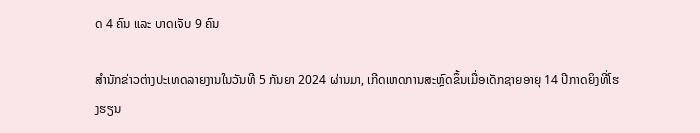ດ 4 ຄົນ ແລະ ບາດເຈັບ 9 ຄົນ

ສຳນັກຂ່າວຕ່າງປະເທດລາຍງານໃນວັນທີ 5 ກັນຍາ 2024 ຜ່ານມາ, ເກີດເຫດການສະຫຼົດຂຶ້ນເມື່ອເດັກຊາຍອາຍຸ 14 ປີກາດຍິງທີ່ໂຮງຮຽນ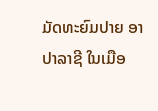ມັດທະຍົມປາຍ ອາປາລາຊີ ໃນເມືອ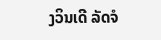ງວິນເດີ ລັດຈໍ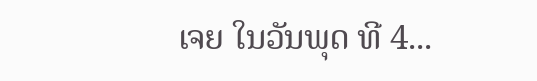ເຈຍ ໃນວັນພຸດ ທີ 4...